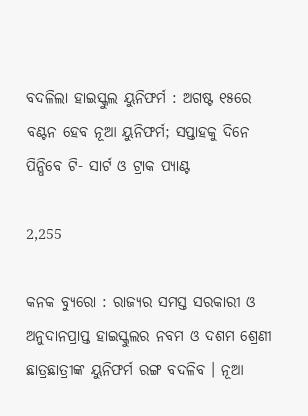ବଦଳିଲା ହାଇସ୍କୁଲ ୟୁନିଫର୍ମ : ଅଗଷ୍ଟ ୧୫ରେ ବଣ୍ଟନ ହେବ ନୂଆ ୟୁନିଫର୍ମ; ସପ୍ତାହକୁ ଦିନେ ପିନ୍ଧିବେ ଟି- ସାର୍ଟ ଓ ଟ୍ରାକ ପ୍ୟାଣ୍ଟ

2,255

କନକ ବ୍ୟୁରୋ : ରାଜ୍ୟର ସମସ୍ତ ସରକାରୀ ଓ ଅନୁଦାନପ୍ରାପ୍ତ ହାଇସ୍କୁଲର ନବମ ଓ ଦଶମ ଶ୍ରେଣୀ ଛାତ୍ରଛାତ୍ରୀଙ୍କ ୟୁନିଫର୍ମ ରଙ୍ଗ ବଦଳିବ । ନୂଆ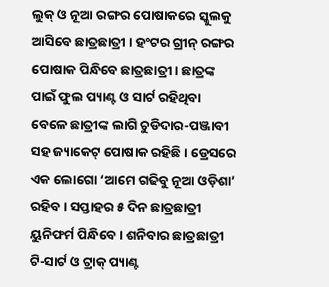ଲୁକ୍ ଓ ନୂଆ ରଙ୍ଗର ପୋଷାକରେ ସ୍କୁଲକୁ ଆସିବେ ଛାତ୍ରଛାତ୍ରୀ । ହଂଟର ଗ୍ରୀନ୍ ରଙ୍ଗର ପୋଷାକ ପିନ୍ଧିବେ ଛାତ୍ରଛାତ୍ରୀ । ଛାତ୍ରଙ୍କ ପାଇଁ ଫୁଲ ପ୍ୟାଣ୍ଟ ଓ ସାର୍ଟ ରହିଥିବା ବେଳେ ଛାତ୍ରୀଙ୍କ ଲାଗି ଚୁଡିଦାର-ପଞ୍ଜାବୀ ସହ ଜ୍ୟାକେଟ୍ ପୋଷାକ ରହିଛି । ଡ୍ରେସରେ ଏକ ଲୋଗୋ ‘ଆମେ ଗଢିବୁ ନୂଆ ଓଡ଼ିଶା’ ରହିବ । ସପ୍ତାହର ୫ ଦିନ ଛାତ୍ରଛାତ୍ରୀ ୟୁନିଫର୍ମ ପିନ୍ଧିବେ । ଶନିବାର ଛାତ୍ରଛାତ୍ରୀ ଟି-ସାର୍ଟ ଓ ଟ୍ରାକ୍ ପ୍ୟାଣ୍ଟ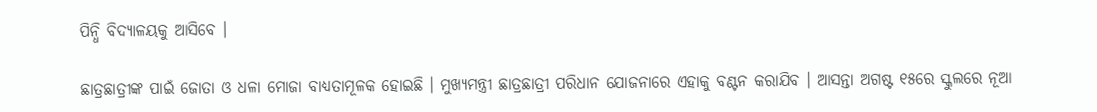ପିନ୍ଧି ବିଦ୍ୟାଳୟକୁ ଆସିବେ ।

ଛାତ୍ରଛାତ୍ରୀଙ୍କ ପାଇଁ ଜୋତା ଓ ଧଳା ମୋଜା ବାଧ୍ୟତାମୂଳକ ହୋଇଛି । ମୁଖ୍ୟମନ୍ତ୍ରୀ ଛାତ୍ରଛାତ୍ରୀ ପରିଧାନ ଯୋଜନାରେ ଏହାକୁ ବଣ୍ଟନ କରାଯିବ । ଆସନ୍ତା ଅଗଷ୍ଟ ୧୫ରେ ସ୍କୁଲରେ ନୂଆ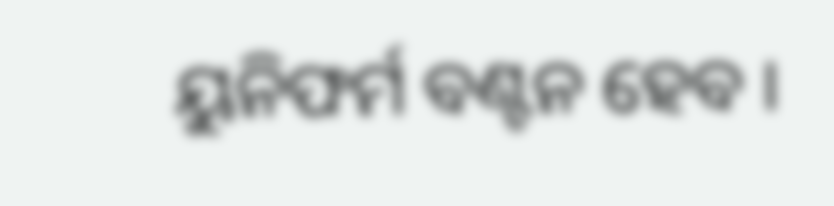ୟୁନିଫର୍ମ ବଣ୍ଟନ ହେବ ।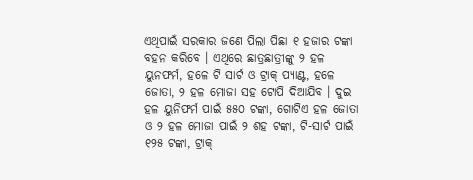ଏଥିପାଇଁ ସରକାର ଜଣେ ପିଲା ପିଛା ୧ ହଜାର ଟଙ୍କା ବହନ କରିବେ । ଏଥିରେ ଛାତ୍ରଛାତ୍ରୀଙ୍କୁ ୨ ହଳ ୟୁନଫର୍ମ, ହଳେ ଟି ସାର୍ଟ ଓ ଟ୍ରାକ୍ ପ୍ୟାଣ୍ଟ, ହଳେ ଜୋତା, ୨ ହଳ ମୋଜା ସହ ଟୋପି ଦିଆଯିବ । ଦୁଇ ହଳ ୟୁନିଫର୍ମ ପାଇଁ ୫୫୦ ଟଙ୍କା, ଗୋଟିଏ ହଳ ଜୋତା ଓ ୨ ହଳ ମୋଜା ପାଇଁ ୨ ଶହ ଟଙ୍କା, ଟି-ସାର୍ଟ ପାଇଁ ୧୨୫ ଟଙ୍କା, ଟ୍ରାକ୍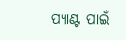ପ୍ୟାଣ୍ଟ ପାଇଁ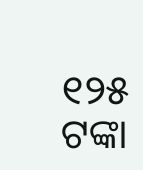୧୨୫ ଟଙ୍କା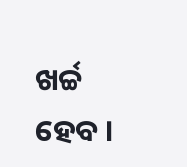ଖର୍ଚ୍ଚ ହେବ ।